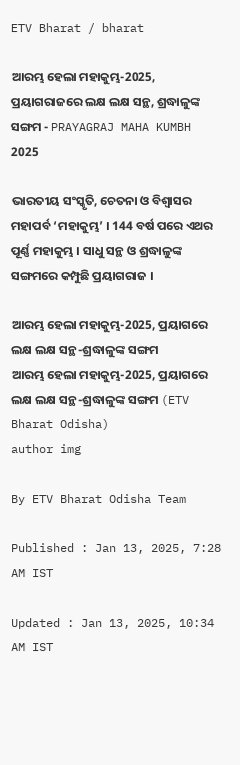ETV Bharat / bharat

ଆରମ୍ଭ ହେଲା ମହାକୁମ୍ଭ-2025, ପ୍ରୟାଗରାଜରେ ଲକ୍ଷ ଲକ୍ଷ ସନ୍ଥ, ଶ୍ରଦ୍ଧାଳୁଙ୍କ ସଙ୍ଗମ - PRAYAGRAJ MAHA KUMBH 2025

ଭାରତୀୟ ସଂସ୍କୃତି, ଚେତନା ଓ ବିଶ୍ବାସର ମହାପର୍ବ ‘ମହାକୁମ୍ଭ’ । 144 ବର୍ଷ ପରେ ଏଥର ପୂର୍ଣ୍ଣ ମହାକୁମ୍ଭ । ସାଧୁ ସନ୍ଥ ଓ ଶ୍ରଦ୍ଧାଳୁଙ୍କ ସଙ୍ଗମରେ କମ୍ପୁଛି ପ୍ରୟାଗରାଜ ।

ଆରମ୍ଭ ହେଲା ମହାକୁମ୍ଭ-2025, ପ୍ରୟାଗରେ ଲକ୍ଷ ଲକ୍ଷ ସନ୍ଥ-ଶ୍ରଦ୍ଧାଳୁଙ୍କ ସଙ୍ଗମ
ଆରମ୍ଭ ହେଲା ମହାକୁମ୍ଭ-2025, ପ୍ରୟାଗରେ ଲକ୍ଷ ଲକ୍ଷ ସନ୍ଥ-ଶ୍ରଦ୍ଧାଳୁଙ୍କ ସଙ୍ଗମ (ETV Bharat Odisha)
author img

By ETV Bharat Odisha Team

Published : Jan 13, 2025, 7:28 AM IST

Updated : Jan 13, 2025, 10:34 AM IST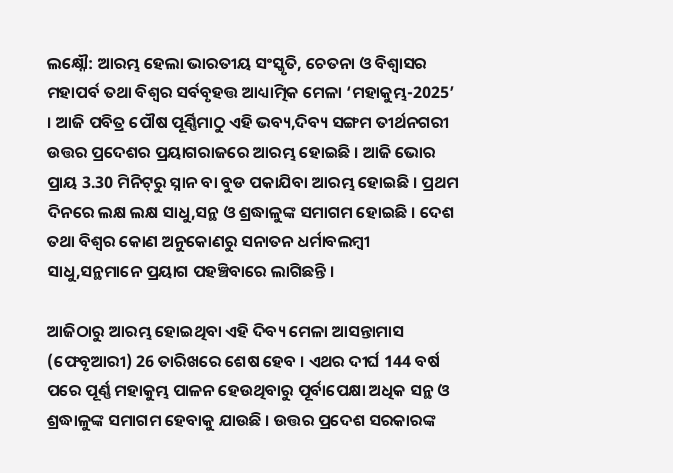ଲକ୍ଷ୍ନୌ: ଆରମ୍ଭ ହେଲା ଭାରତୀୟ ସଂସ୍କୃତି, ଚେତନା ଓ ବିଶ୍ବାସର ମହାପର୍ବ ତଥା ବିଶ୍ବର ସର୍ବବୃହତ୍ତ ଆଧ୍ୟାତ୍ମିକ ମେଳା ‘ମହାକୁମ୍ଭ-2025’ । ଆଜି ପବିତ୍ର ପୌଷ ପୂର୍ଣ୍ଣିମାଠୁ ଏହି ଭବ୍ୟ,ଦିବ୍ୟ ସଙ୍ଗମ ତୀର୍ଥନଗରୀ ଉତ୍ତର ପ୍ରଦେଶର ପ୍ରୟାଗରାଜରେ ଆରମ୍ଭ ହୋଇଛି । ଆଜି ଭୋର ପ୍ରାୟ 3.30 ମିନିଟ୍‌ରୁ ସ୍ନାନ ବା ବୁଡ ପକାଯିବା ଆରମ୍ଭ ହୋଇଛି । ପ୍ରଥମ ଦିନରେ ଲକ୍ଷ ଲକ୍ଷ ସାଧୁ,ସନ୍ଥ ଓ ଶ୍ରଦ୍ଧାଳୁଙ୍କ ସମାଗମ ହୋଇଛି । ଦେଶ ତଥା ବିଶ୍ବର କୋଣ ଅନୁକୋଣରୁ ସନାତନ ଧର୍ମାବଲମ୍ବୀ ସାଧୁ,ସନ୍ଥମାନେ ପ୍ରୟାଗ ପହଞ୍ଚିବାରେ ଲାଗିଛନ୍ତି ।

ଆଜିଠାରୁ ଆରମ୍ଭ ହୋଇଥିବା ଏହି ଦିବ୍ୟ ମେଳା ଆସନ୍ତାମାସ (ଫେବୃଆରୀ) 26 ତାରିଖରେ ଶେଷ ହେବ । ଏଥର ଦୀର୍ଘ 144 ବର୍ଷ ପରେ ପୂର୍ଣ୍ଣ ମହାକୁମ୍ଭ ପାଳନ ହେଉଥିବାରୁ ପୂର୍ବାପେକ୍ଷା ଅଧିକ ସନ୍ଥ ଓ ଶ୍ରଦ୍ଧାଳୁଙ୍କ ସମାଗମ ହେବାକୁ ଯାଉଛି । ଉତ୍ତର ପ୍ରଦେଶ ସରକାରଙ୍କ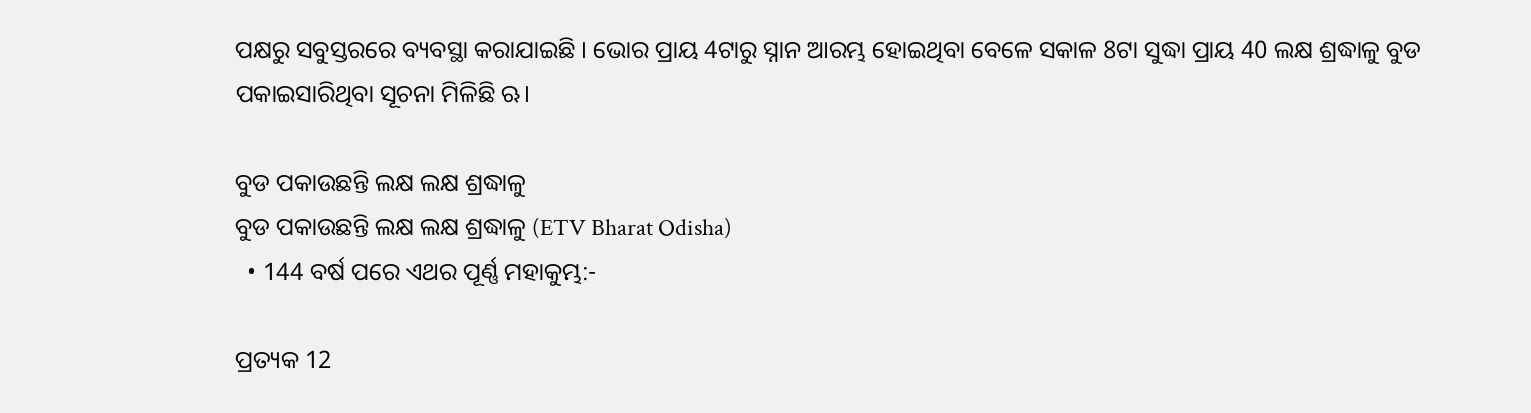ପକ୍ଷରୁ ସବୁସ୍ତରରେ ବ୍ୟବସ୍ଥା କରାଯାଇଛି । ଭୋର ପ୍ରାୟ 4ଟାରୁ ସ୍ନାନ ଆରମ୍ଭ ହୋଇଥିବା ବେଳେ ସକାଳ 8ଟା ସୁଦ୍ଧା ପ୍ରାୟ 40 ଲକ୍ଷ ଶ୍ରଦ୍ଧାଳୁ ବୁଡ ପକାଇସାରିଥିବା ସୂଚନା ମିଳିଛି ଋ।

ବୁଡ ପକାଉଛନ୍ତି ଲକ୍ଷ ଲକ୍ଷ ଶ୍ରଦ୍ଧାଳୁ
ବୁଡ ପକାଉଛନ୍ତି ଲକ୍ଷ ଲକ୍ଷ ଶ୍ରଦ୍ଧାଳୁ (ETV Bharat Odisha)
  • 144 ବର୍ଷ ପରେ ଏଥର ପୂର୍ଣ୍ଣ ମହାକୁମ୍ଭ:-

ପ୍ରତ୍ୟକ 12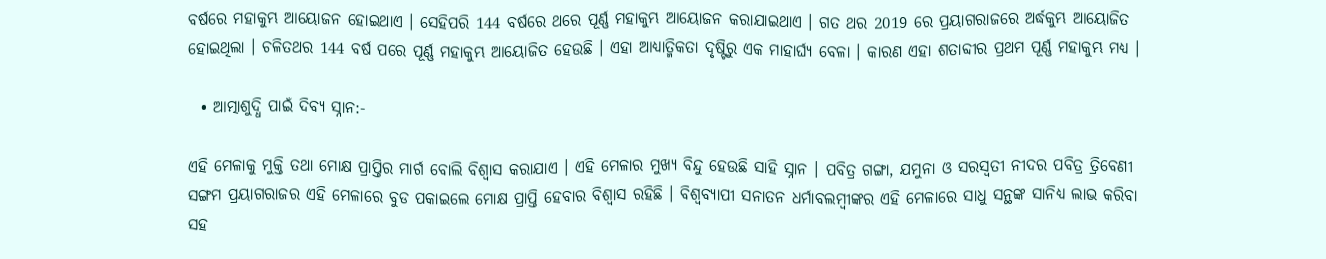ବର୍ଷରେ ମହାକୁମ୍ଭ ଆୟୋଜନ ହୋଇଥାଏ । ସେହିପରି 144 ବର୍ଷରେ ଥରେ ପୂର୍ଣ୍ଣ ମହାକୁମ୍ଭ ଆୟୋଜନ କରାଯାଇଥାଏ । ଗତ ଥର 2019 ରେ ପ୍ରୟାଗରାଜରେ ଅର୍ଦ୍ଧକୁମ୍ଭ ଆୟୋଜିତ ହୋଇଥିଲା । ଚଳିତଥର 144 ବର୍ଷ ପରେ ପୂର୍ଣ୍ଣ ମହାକୁମ୍ଭ ଆୟୋଜିତ ହେଉଛି । ଏହା ଆଧ୍ୟାତ୍ମିକତା ଦୃଷ୍ଟିରୁ ଏକ ମାହାର୍ଘ୍ୟ ବେଳା । କାରଣ ଏହା ଶତାବ୍ଦୀର ପ୍ରଥମ ପୂର୍ଣ୍ଣ ମହାକୁମ୍ଭ ମଧ୍ୟ ।

  • ଆତ୍ମାଶୁଦ୍ଧି ପାଇଁ ଦିବ୍ୟ ସ୍ନାନ:-

ଏହି ମେଳାକୁ ମୁକ୍ତି ତଥା ମୋକ୍ଷ ପ୍ରାପ୍ତିର ମାର୍ଗ ବୋଲି ବିଶ୍ବାସ କରାଯାଏ । ଏହି ମେଳାର ମୁଖ୍ୟ ବିନ୍ଦୁ ହେଉଛି ସାହି ସ୍ନାନ । ପବିତ୍ର ଗଙ୍ଗା, ଯମୁନା ଓ ସରସ୍ବତୀ ନୀଦର ପବିତ୍ର ତ୍ରିବେଣୀ ସଙ୍ଗମ ପ୍ରୟାଗରାଜର ଏହି ମେଳାରେ ବୁଡ ପକାଇଲେ ମୋକ୍ଷ ପ୍ରାପ୍ତି ହେବାର ବିଶ୍ବାସ ରହିଛି । ବିଶ୍ବବ୍ୟାପୀ ସନାତନ ଧର୍ମାବଲମ୍ବୀଙ୍କର ଏହି ମେଳାରେ ସାଧୁ ସନ୍ଥଙ୍କ ସାନିଧ୍ୟ ଲାଭ କରିବା ସହ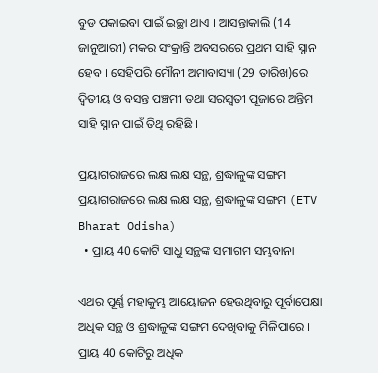ବୁଡ ପକାଇବା ପାଇଁ ଇଚ୍ଛା ଥାଏ । ଆସନ୍ତାକାଲି (14 ଜାନୁଆରୀ) ମକର ସଂକ୍ରାନ୍ତି ଅବସରରେ ପ୍ରଥମ ସାହି ସ୍ନାନ ହେବ । ସେହିପରି ମୌନୀ ଅମାବାସ୍ୟା (29 ତାରିଖ)ରେ ଦ୍ବିତୀୟ ଓ ବସନ୍ତ ପଞ୍ଚମୀ ତଥା ସରସ୍ବତୀ ପୂଜାରେ ଅନ୍ତିମ ସାହି ସ୍ନାନ ପାଇଁ ତିଥି ରହିଛି ।

ପ୍ରୟାଗରାଜରେ ଲକ୍ଷ ଲକ୍ଷ ସନ୍ଥ, ଶ୍ରଦ୍ଧାଳୁଙ୍କ ସଙ୍ଗମ
ପ୍ରୟାଗରାଜରେ ଲକ୍ଷ ଲକ୍ଷ ସନ୍ଥ, ଶ୍ରଦ୍ଧାଳୁଙ୍କ ସଙ୍ଗମ (ETV Bharat Odisha)
  • ପ୍ରାୟ 40 କୋଟି ସାଧୁ ସନ୍ଥଙ୍କ ସମାଗମ ସମ୍ଭବାନା

ଏଥର ପୂର୍ଣ୍ଣ ମହାକୁମ୍ଭ ଆୟୋଜନ ହେଉଥିବାରୁ ପୂର୍ବାପେକ୍ଷା ଅଧିକ ସନ୍ଥ ଓ ଶ୍ରଦ୍ଧାଳୁଙ୍କ ସଙ୍ଗମ ଦେଖିବାକୁ ମିଳିପାରେ । ପ୍ରାୟ 40 କୋଟିରୁ ଅଧିକ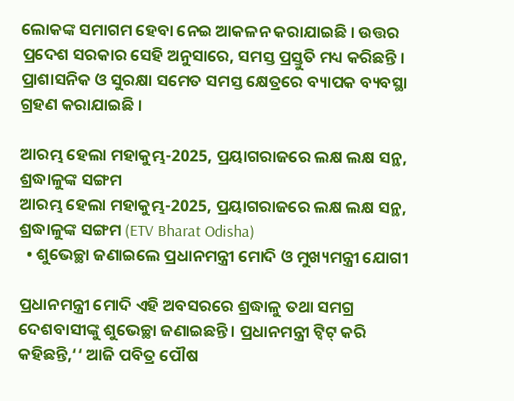ଲୋକଙ୍କ ସମାଗମ ହେବା ନେଇ ଆକଳନ କରାଯାଇଛି । ଉତ୍ତର ପ୍ରଦେଶ ସରକାର ସେହି ଅନୁସାରେ, ସମସ୍ତ ପ୍ରସ୍ତୁତି ମଧ୍ୟ କରିଛନ୍ତି । ପ୍ରାଶାସନିକ ଓ ସୁରକ୍ଷା ସମେତ ସମସ୍ତ କ୍ଷେତ୍ରରେ ବ୍ୟାପକ ବ୍ୟବସ୍ଥା ଗ୍ରହଣ କରାଯାଇଛି ।

ଆରମ୍ଭ ହେଲା ମହାକୁମ୍ଭ-2025, ପ୍ରୟାଗରାଜରେ ଲକ୍ଷ ଲକ୍ଷ ସନ୍ଥ, ଶ୍ରଦ୍ଧାଳୁଙ୍କ ସଙ୍ଗମ
ଆରମ୍ଭ ହେଲା ମହାକୁମ୍ଭ-2025, ପ୍ରୟାଗରାଜରେ ଲକ୍ଷ ଲକ୍ଷ ସନ୍ଥ, ଶ୍ରଦ୍ଧାଳୁଙ୍କ ସଙ୍ଗମ (ETV Bharat Odisha)
  • ଶୁଭେଚ୍ଛା ଜଣାଇଲେ ପ୍ରଧାନମନ୍ତ୍ରୀ ମୋଦି ଓ ମୁଖ୍ୟମନ୍ତ୍ରୀ ଯୋଗୀ

ପ୍ରଧାନମନ୍ତ୍ରୀ ମୋଦି ଏହି ଅବସରରେ ଶ୍ରଦ୍ଧାଳୁ ତଥା ସମଗ୍ର ଦେଶବାସୀଙ୍କୁ ଶୁଭେଚ୍ଛା ଜଣାଇଛନ୍ତି । ପ୍ରଧାନମନ୍ତ୍ରୀ ଟ୍ବିଟ୍‌ କରି କହିଛନ୍ତି,‘‘ ଆଜି ପବିତ୍ର ପୌଷ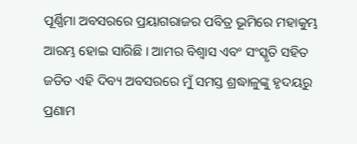ପୂର୍ଣ୍ଣିମା ଅବସରରେ ପ୍ରୟାଗରାଜର ପବିତ୍ର ଭୂମିରେ ମହାକୁମ୍ଭ ଆରମ୍ଭ ହୋଇ ସାରିଛି । ଆମର ବିଶ୍ବାସ ଏବଂ ସଂସ୍କୃତି ସହିତ ଜଡିତ ଏହି ଦିବ୍ୟ ଅବସରରେ ମୁଁ ସମସ୍ତ ଶ୍ରଦ୍ଧାଳୁଙ୍କୁ ହୃଦୟରୁ ପ୍ରଣାମ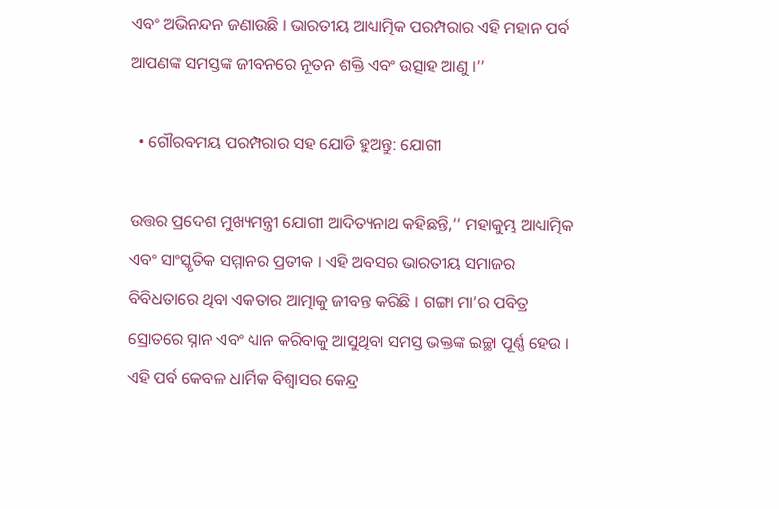ଏବଂ ଅଭିନନ୍ଦନ ଜଣାଉଛି । ଭାରତୀୟ ଆଧ୍ୟାତ୍ମିକ ପରମ୍ପରାର ଏହି ମହାନ ପର୍ବ ଆପଣଙ୍କ ସମସ୍ତଙ୍କ ଜୀବନରେ ନୂତନ ଶକ୍ତି ଏବଂ ଉତ୍ସାହ ଆଣୁ ।’’

  • ଗୌରବମୟ ପରମ୍ପରାର ସହ ଯୋଡି ହୁଅନ୍ତୁ: ଯୋଗୀ

ଉତ୍ତର ପ୍ରଦେଶ ମୁଖ୍ୟମନ୍ତ୍ରୀ ଯୋଗୀ ଆଦିତ୍ୟନାଥ କହିଛନ୍ତି,‘‘ ମହାକୁମ୍ଭ ଆଧ୍ୟାତ୍ମିକ ଏବଂ ସାଂସ୍କୃତିକ ସମ୍ମାନର ପ୍ରତୀକ । ଏହି ଅବସର ଭାରତୀୟ ସମାଜର ବିବିଧତାରେ ଥିବା ଏକତାର ଆତ୍ମାକୁ ଜୀବନ୍ତ କରିଛି । ଗଙ୍ଗା ମା’ର ପବିତ୍ର ସ୍ରୋତରେ ସ୍ନାନ ଏବଂ ଧ୍ୟାନ କରିବାକୁ ଆସୁଥିବା ସମସ୍ତ ଭକ୍ତଙ୍କ ଇଚ୍ଛା ପୂର୍ଣ୍ଣ ହେଉ । ଏହି ପର୍ବ କେବଳ ଧାର୍ମିକ ବିଶ୍ୱାସର କେନ୍ଦ୍ର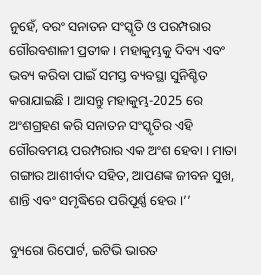ନୁହେଁ, ବରଂ ସନାତନ ସଂସ୍କୃତି ଓ ପରମ୍ପରାର ଗୌରବଶାଳୀ ପ୍ରତୀକ । ମହାକୁମ୍ଭକୁ ଦିବ୍ୟ ଏବଂ ଭବ୍ୟ କରିବା ପାଇଁ ସମସ୍ତ ବ୍ୟବସ୍ଥା ସୁନିଶ୍ଚିତ କରାଯାଇଛି । ଆସନ୍ତୁ ମହାକୁମ୍ଭ-2025 ରେ ଅଂଶଗ୍ରହଣ କରି ସନାତନ ସଂସ୍କୃତିର ଏହି ଗୌରବମୟ ପରମ୍ପରାର ଏକ ଅଂଶ ହେବା । ମାତା ଗଙ୍ଗାର ଆଶୀର୍ବାଦ ସହିତ, ଆପଣଙ୍କ ଜୀବନ ସୁଖ, ଶାନ୍ତି ଏବଂ ସମୃଦ୍ଧିରେ ପରିପୂର୍ଣ୍ଣ ହେଉ ।’’

ବ୍ୟୁରୋ ରିପୋର୍ଟ, ଇଟିଭି ଭାରତ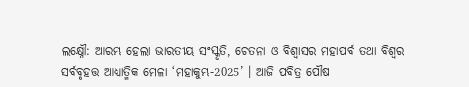ଲକ୍ଷ୍ନୌ: ଆରମ୍ଭ ହେଲା ଭାରତୀୟ ସଂସ୍କୃତି, ଚେତନା ଓ ବିଶ୍ବାସର ମହାପର୍ବ ତଥା ବିଶ୍ବର ସର୍ବବୃହତ୍ତ ଆଧ୍ୟାତ୍ମିକ ମେଳା ‘ମହାକୁମ୍ଭ-2025’ । ଆଜି ପବିତ୍ର ପୌଷ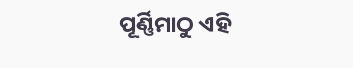ପୂର୍ଣ୍ଣିମାଠୁ ଏହି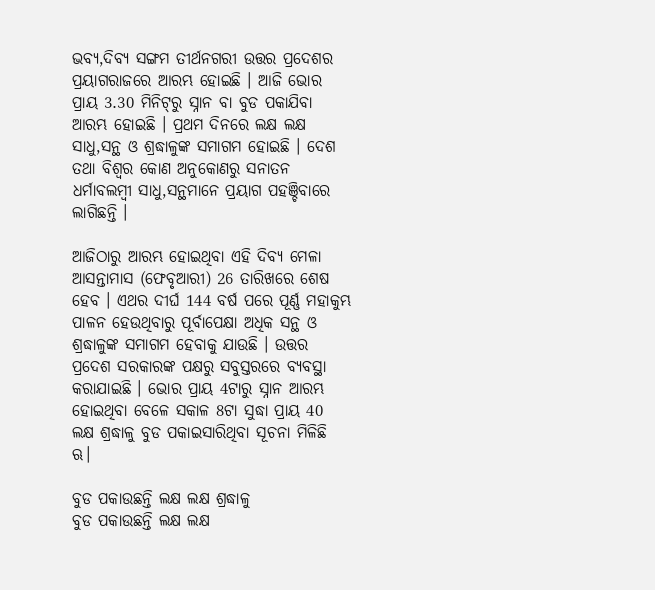ଭବ୍ୟ,ଦିବ୍ୟ ସଙ୍ଗମ ତୀର୍ଥନଗରୀ ଉତ୍ତର ପ୍ରଦେଶର ପ୍ରୟାଗରାଜରେ ଆରମ୍ଭ ହୋଇଛି । ଆଜି ଭୋର ପ୍ରାୟ 3.30 ମିନିଟ୍‌ରୁ ସ୍ନାନ ବା ବୁଡ ପକାଯିବା ଆରମ୍ଭ ହୋଇଛି । ପ୍ରଥମ ଦିନରେ ଲକ୍ଷ ଲକ୍ଷ ସାଧୁ,ସନ୍ଥ ଓ ଶ୍ରଦ୍ଧାଳୁଙ୍କ ସମାଗମ ହୋଇଛି । ଦେଶ ତଥା ବିଶ୍ବର କୋଣ ଅନୁକୋଣରୁ ସନାତନ ଧର୍ମାବଲମ୍ବୀ ସାଧୁ,ସନ୍ଥମାନେ ପ୍ରୟାଗ ପହଞ୍ଚିବାରେ ଲାଗିଛନ୍ତି ।

ଆଜିଠାରୁ ଆରମ୍ଭ ହୋଇଥିବା ଏହି ଦିବ୍ୟ ମେଳା ଆସନ୍ତାମାସ (ଫେବୃଆରୀ) 26 ତାରିଖରେ ଶେଷ ହେବ । ଏଥର ଦୀର୍ଘ 144 ବର୍ଷ ପରେ ପୂର୍ଣ୍ଣ ମହାକୁମ୍ଭ ପାଳନ ହେଉଥିବାରୁ ପୂର୍ବାପେକ୍ଷା ଅଧିକ ସନ୍ଥ ଓ ଶ୍ରଦ୍ଧାଳୁଙ୍କ ସମାଗମ ହେବାକୁ ଯାଉଛି । ଉତ୍ତର ପ୍ରଦେଶ ସରକାରଙ୍କ ପକ୍ଷରୁ ସବୁସ୍ତରରେ ବ୍ୟବସ୍ଥା କରାଯାଇଛି । ଭୋର ପ୍ରାୟ 4ଟାରୁ ସ୍ନାନ ଆରମ୍ଭ ହୋଇଥିବା ବେଳେ ସକାଳ 8ଟା ସୁଦ୍ଧା ପ୍ରାୟ 40 ଲକ୍ଷ ଶ୍ରଦ୍ଧାଳୁ ବୁଡ ପକାଇସାରିଥିବା ସୂଚନା ମିଳିଛି ଋ।

ବୁଡ ପକାଉଛନ୍ତି ଲକ୍ଷ ଲକ୍ଷ ଶ୍ରଦ୍ଧାଳୁ
ବୁଡ ପକାଉଛନ୍ତି ଲକ୍ଷ ଲକ୍ଷ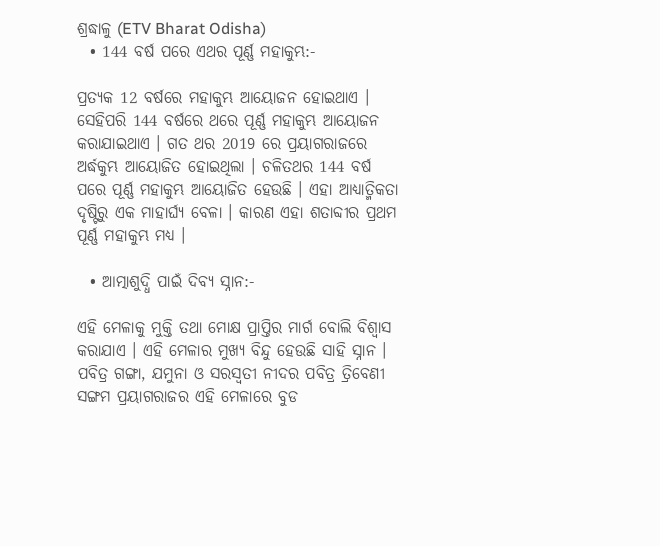ଶ୍ରଦ୍ଧାଳୁ (ETV Bharat Odisha)
  • 144 ବର୍ଷ ପରେ ଏଥର ପୂର୍ଣ୍ଣ ମହାକୁମ୍ଭ:-

ପ୍ରତ୍ୟକ 12 ବର୍ଷରେ ମହାକୁମ୍ଭ ଆୟୋଜନ ହୋଇଥାଏ । ସେହିପରି 144 ବର୍ଷରେ ଥରେ ପୂର୍ଣ୍ଣ ମହାକୁମ୍ଭ ଆୟୋଜନ କରାଯାଇଥାଏ । ଗତ ଥର 2019 ରେ ପ୍ରୟାଗରାଜରେ ଅର୍ଦ୍ଧକୁମ୍ଭ ଆୟୋଜିତ ହୋଇଥିଲା । ଚଳିତଥର 144 ବର୍ଷ ପରେ ପୂର୍ଣ୍ଣ ମହାକୁମ୍ଭ ଆୟୋଜିତ ହେଉଛି । ଏହା ଆଧ୍ୟାତ୍ମିକତା ଦୃଷ୍ଟିରୁ ଏକ ମାହାର୍ଘ୍ୟ ବେଳା । କାରଣ ଏହା ଶତାବ୍ଦୀର ପ୍ରଥମ ପୂର୍ଣ୍ଣ ମହାକୁମ୍ଭ ମଧ୍ୟ ।

  • ଆତ୍ମାଶୁଦ୍ଧି ପାଇଁ ଦିବ୍ୟ ସ୍ନାନ:-

ଏହି ମେଳାକୁ ମୁକ୍ତି ତଥା ମୋକ୍ଷ ପ୍ରାପ୍ତିର ମାର୍ଗ ବୋଲି ବିଶ୍ବାସ କରାଯାଏ । ଏହି ମେଳାର ମୁଖ୍ୟ ବିନ୍ଦୁ ହେଉଛି ସାହି ସ୍ନାନ । ପବିତ୍ର ଗଙ୍ଗା, ଯମୁନା ଓ ସରସ୍ବତୀ ନୀଦର ପବିତ୍ର ତ୍ରିବେଣୀ ସଙ୍ଗମ ପ୍ରୟାଗରାଜର ଏହି ମେଳାରେ ବୁଡ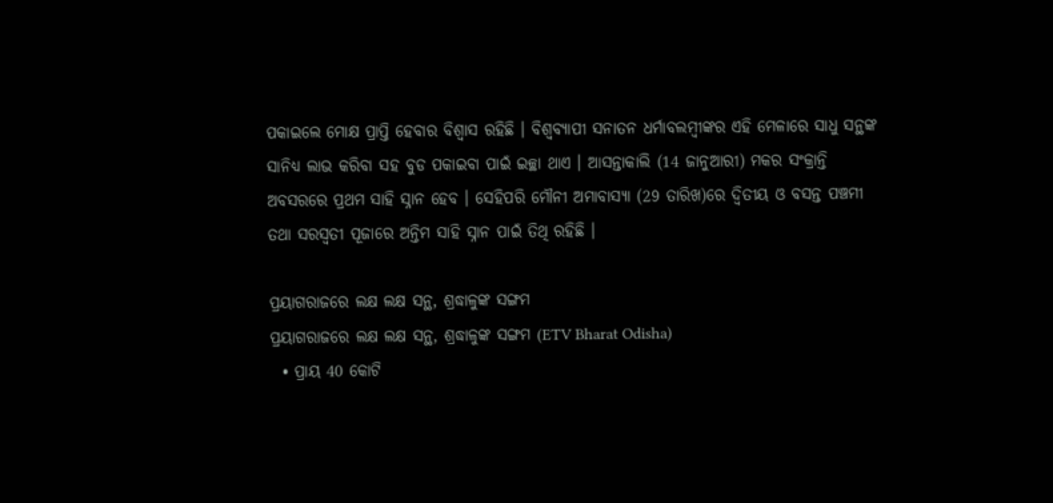ପକାଇଲେ ମୋକ୍ଷ ପ୍ରାପ୍ତି ହେବାର ବିଶ୍ବାସ ରହିଛି । ବିଶ୍ବବ୍ୟାପୀ ସନାତନ ଧର୍ମାବଲମ୍ବୀଙ୍କର ଏହି ମେଳାରେ ସାଧୁ ସନ୍ଥଙ୍କ ସାନିଧ୍ୟ ଲାଭ କରିବା ସହ ବୁଡ ପକାଇବା ପାଇଁ ଇଚ୍ଛା ଥାଏ । ଆସନ୍ତାକାଲି (14 ଜାନୁଆରୀ) ମକର ସଂକ୍ରାନ୍ତି ଅବସରରେ ପ୍ରଥମ ସାହି ସ୍ନାନ ହେବ । ସେହିପରି ମୌନୀ ଅମାବାସ୍ୟା (29 ତାରିଖ)ରେ ଦ୍ବିତୀୟ ଓ ବସନ୍ତ ପଞ୍ଚମୀ ତଥା ସରସ୍ବତୀ ପୂଜାରେ ଅନ୍ତିମ ସାହି ସ୍ନାନ ପାଇଁ ତିଥି ରହିଛି ।

ପ୍ରୟାଗରାଜରେ ଲକ୍ଷ ଲକ୍ଷ ସନ୍ଥ, ଶ୍ରଦ୍ଧାଳୁଙ୍କ ସଙ୍ଗମ
ପ୍ରୟାଗରାଜରେ ଲକ୍ଷ ଲକ୍ଷ ସନ୍ଥ, ଶ୍ରଦ୍ଧାଳୁଙ୍କ ସଙ୍ଗମ (ETV Bharat Odisha)
  • ପ୍ରାୟ 40 କୋଟି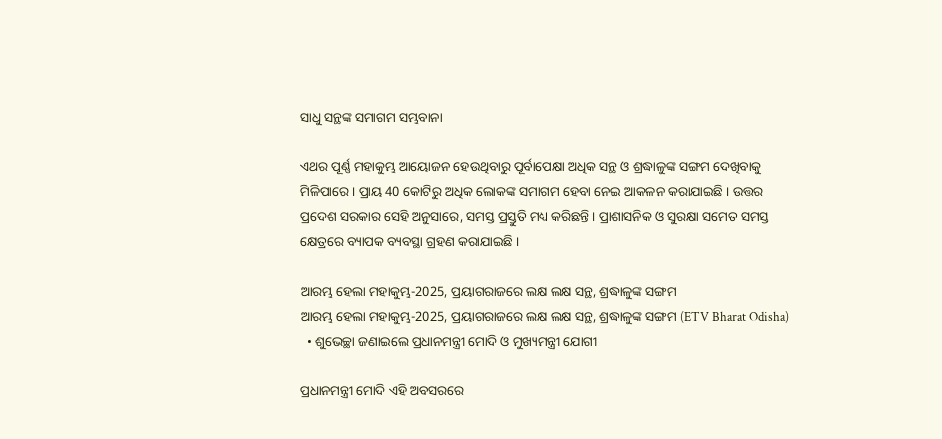ସାଧୁ ସନ୍ଥଙ୍କ ସମାଗମ ସମ୍ଭବାନା

ଏଥର ପୂର୍ଣ୍ଣ ମହାକୁମ୍ଭ ଆୟୋଜନ ହେଉଥିବାରୁ ପୂର୍ବାପେକ୍ଷା ଅଧିକ ସନ୍ଥ ଓ ଶ୍ରଦ୍ଧାଳୁଙ୍କ ସଙ୍ଗମ ଦେଖିବାକୁ ମିଳିପାରେ । ପ୍ରାୟ 40 କୋଟିରୁ ଅଧିକ ଲୋକଙ୍କ ସମାଗମ ହେବା ନେଇ ଆକଳନ କରାଯାଇଛି । ଉତ୍ତର ପ୍ରଦେଶ ସରକାର ସେହି ଅନୁସାରେ, ସମସ୍ତ ପ୍ରସ୍ତୁତି ମଧ୍ୟ କରିଛନ୍ତି । ପ୍ରାଶାସନିକ ଓ ସୁରକ୍ଷା ସମେତ ସମସ୍ତ କ୍ଷେତ୍ରରେ ବ୍ୟାପକ ବ୍ୟବସ୍ଥା ଗ୍ରହଣ କରାଯାଇଛି ।

ଆରମ୍ଭ ହେଲା ମହାକୁମ୍ଭ-2025, ପ୍ରୟାଗରାଜରେ ଲକ୍ଷ ଲକ୍ଷ ସନ୍ଥ, ଶ୍ରଦ୍ଧାଳୁଙ୍କ ସଙ୍ଗମ
ଆରମ୍ଭ ହେଲା ମହାକୁମ୍ଭ-2025, ପ୍ରୟାଗରାଜରେ ଲକ୍ଷ ଲକ୍ଷ ସନ୍ଥ, ଶ୍ରଦ୍ଧାଳୁଙ୍କ ସଙ୍ଗମ (ETV Bharat Odisha)
  • ଶୁଭେଚ୍ଛା ଜଣାଇଲେ ପ୍ରଧାନମନ୍ତ୍ରୀ ମୋଦି ଓ ମୁଖ୍ୟମନ୍ତ୍ରୀ ଯୋଗୀ

ପ୍ରଧାନମନ୍ତ୍ରୀ ମୋଦି ଏହି ଅବସରରେ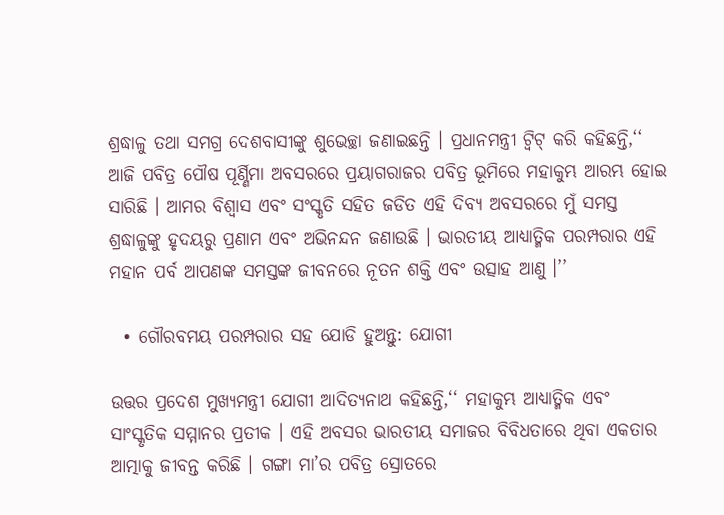ଶ୍ରଦ୍ଧାଳୁ ତଥା ସମଗ୍ର ଦେଶବାସୀଙ୍କୁ ଶୁଭେଚ୍ଛା ଜଣାଇଛନ୍ତି । ପ୍ରଧାନମନ୍ତ୍ରୀ ଟ୍ବିଟ୍‌ କରି କହିଛନ୍ତି,‘‘ ଆଜି ପବିତ୍ର ପୌଷ ପୂର୍ଣ୍ଣିମା ଅବସରରେ ପ୍ରୟାଗରାଜର ପବିତ୍ର ଭୂମିରେ ମହାକୁମ୍ଭ ଆରମ୍ଭ ହୋଇ ସାରିଛି । ଆମର ବିଶ୍ବାସ ଏବଂ ସଂସ୍କୃତି ସହିତ ଜଡିତ ଏହି ଦିବ୍ୟ ଅବସରରେ ମୁଁ ସମସ୍ତ ଶ୍ରଦ୍ଧାଳୁଙ୍କୁ ହୃଦୟରୁ ପ୍ରଣାମ ଏବଂ ଅଭିନନ୍ଦନ ଜଣାଉଛି । ଭାରତୀୟ ଆଧ୍ୟାତ୍ମିକ ପରମ୍ପରାର ଏହି ମହାନ ପର୍ବ ଆପଣଙ୍କ ସମସ୍ତଙ୍କ ଜୀବନରେ ନୂତନ ଶକ୍ତି ଏବଂ ଉତ୍ସାହ ଆଣୁ ।’’

  • ଗୌରବମୟ ପରମ୍ପରାର ସହ ଯୋଡି ହୁଅନ୍ତୁ: ଯୋଗୀ

ଉତ୍ତର ପ୍ରଦେଶ ମୁଖ୍ୟମନ୍ତ୍ରୀ ଯୋଗୀ ଆଦିତ୍ୟନାଥ କହିଛନ୍ତି,‘‘ ମହାକୁମ୍ଭ ଆଧ୍ୟାତ୍ମିକ ଏବଂ ସାଂସ୍କୃତିକ ସମ୍ମାନର ପ୍ରତୀକ । ଏହି ଅବସର ଭାରତୀୟ ସମାଜର ବିବିଧତାରେ ଥିବା ଏକତାର ଆତ୍ମାକୁ ଜୀବନ୍ତ କରିଛି । ଗଙ୍ଗା ମା’ର ପବିତ୍ର ସ୍ରୋତରେ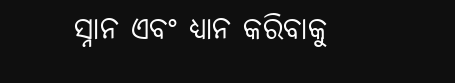ସ୍ନାନ ଏବଂ ଧ୍ୟାନ କରିବାକୁ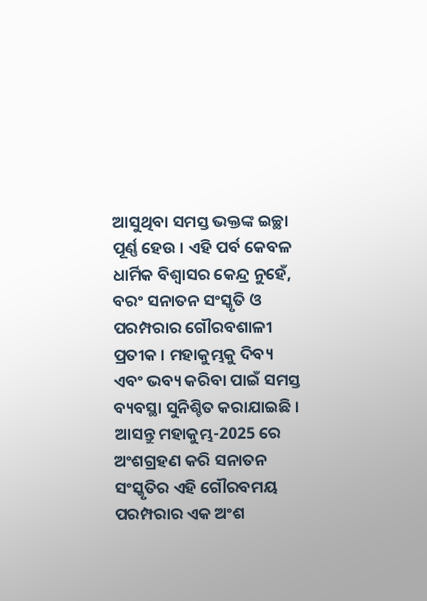ଆସୁଥିବା ସମସ୍ତ ଭକ୍ତଙ୍କ ଇଚ୍ଛା ପୂର୍ଣ୍ଣ ହେଉ । ଏହି ପର୍ବ କେବଳ ଧାର୍ମିକ ବିଶ୍ୱାସର କେନ୍ଦ୍ର ନୁହେଁ, ବରଂ ସନାତନ ସଂସ୍କୃତି ଓ ପରମ୍ପରାର ଗୌରବଶାଳୀ ପ୍ରତୀକ । ମହାକୁମ୍ଭକୁ ଦିବ୍ୟ ଏବଂ ଭବ୍ୟ କରିବା ପାଇଁ ସମସ୍ତ ବ୍ୟବସ୍ଥା ସୁନିଶ୍ଚିତ କରାଯାଇଛି । ଆସନ୍ତୁ ମହାକୁମ୍ଭ-2025 ରେ ଅଂଶଗ୍ରହଣ କରି ସନାତନ ସଂସ୍କୃତିର ଏହି ଗୌରବମୟ ପରମ୍ପରାର ଏକ ଅଂଶ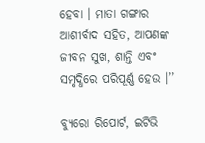ହେବା । ମାତା ଗଙ୍ଗାର ଆଶୀର୍ବାଦ ସହିତ, ଆପଣଙ୍କ ଜୀବନ ସୁଖ, ଶାନ୍ତି ଏବଂ ସମୃଦ୍ଧିରେ ପରିପୂର୍ଣ୍ଣ ହେଉ ।’’

ବ୍ୟୁରୋ ରିପୋର୍ଟ, ଇଟିଭି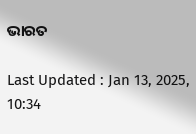ଭାରତ

Last Updated : Jan 13, 2025, 10:34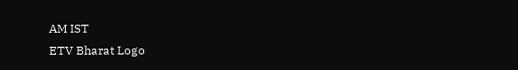AM IST
ETV Bharat Logo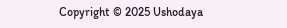Copyright © 2025 Ushodaya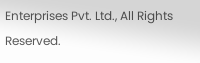Enterprises Pvt. Ltd., All Rights Reserved.